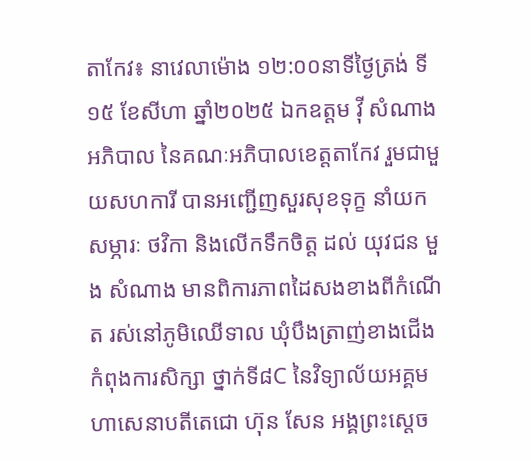តាកែវ៖ នាវេលាម៉ោង ១២:០០នាទីថ្ងៃត្រង់ ទី១៥ ខែសីហា ឆ្នាំ២០២៥ ឯកឧត្តម វ៉ី សំណាង អភិបាល នៃគណៈអភិបាលខេត្តតាកែវ រួមជាមួយសហការី បានអញ្ជើញសួរសុខទុក្ខ នាំយកសម្ភារៈ ថវិកា និងលើកទឹកចិត្ត ដល់ យុវជន មួង សំណាង មានពិការភាពដៃសងខាងពីកំណើត រស់នៅភូមិឈើទាល ឃុំបឹងត្រាញ់ខាងជើង កំពុងការសិក្សា ថ្នាក់ទី៨C នៃវិទ្យាល័យអគ្គមហាសេនាបតីតេជោ ហ៊ុន សែន អង្គព្រះស្តេច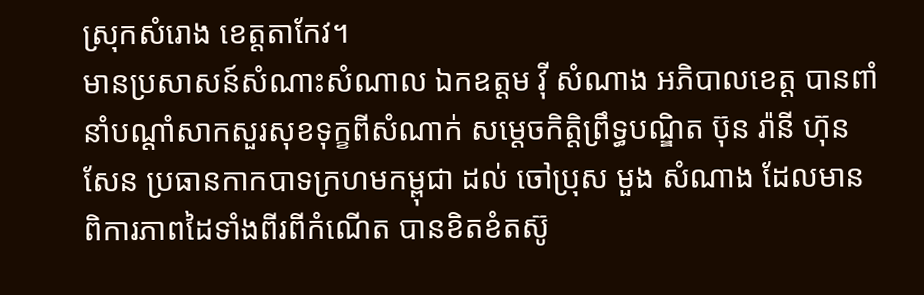ស្រុកសំរោង ខេត្តតាកែវ។
មានប្រសាសន៍សំណាះសំណាល ឯកឧត្តម វ៉ី សំណាង អភិបាលខេត្ត បានពាំនាំបណ្ដាំសាកសួរសុខទុក្ខពីសំណាក់ សម្ដេចកិត្តិព្រឹទ្ធបណ្ឌិត ប៊ុន រ៉ានី ហ៊ុនសែន ប្រធានកាកបាទក្រហមកម្ពុជា ដល់ ចៅប្រុស មួង សំណាង ដែលមាន ពិការភាពដៃទាំងពីរពីកំណើត បានខិតខំតស៊ូ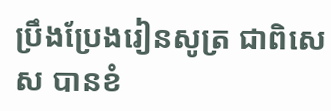ប្រឹងប្រែងរៀនសូត្រ ជាពិសេស បានខំ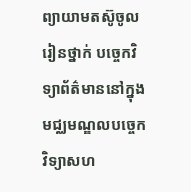ព្យាយាមតស៊ូចូលរៀនថ្នាក់ បច្ចេកវិទ្យាព័ត៌មាននៅក្នុង មជ្ឈមណ្ឌលបច្ចេកវិទ្យាសហ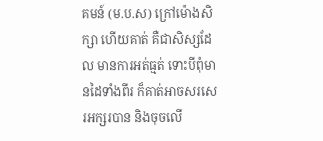គមន៍ (ម.ប.ស) ក្រៅម៉ោងសិក្សា ហើយគាត់ គឺជាសិស្សដែល មានការអត់ធ្មត់ ទោះបីពុំមានដៃទាំងពីរ ក៏គាត់អាចសរសេរអក្សរបាន និងចុចលើ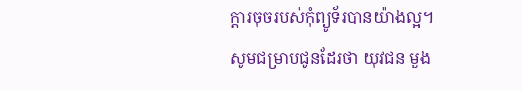ក្តារចុចរបស់កុំព្យូទ័របានយ៉ាងល្អ។
សូមជម្រាបជូនដែរថា យុវជន មួង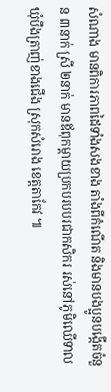សំណាង មានពិការភាពដៃទាំងសងខាង តាំងពីកំណើត និងមានបងប្អូនបង្កើតចំនួន ៣នាក់ ស្រី ២នាក់ មានឪពុកម្ដាយប្រកបរបបរជាកសិករ រស់នៅភូមិឈើទាល ឃុំបឹងត្រាញ់ខាងជើង ស្រុកសំរោង ខេត្តតាកែវ ៕